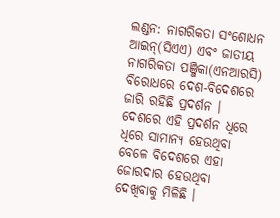ଲଣ୍ଡନ: ନାଗରିକତା ସଂଶୋଧନ ଆଇନ୍(ସିଏଏ) ଏବଂ ଜାତୀୟ ନାଗରିକତା ପଞ୍ଜିକା(ଏନଆରସି) ବିରୋଧରେ ଦେଶ-ବିଦେଶରେ ଜାରି ରହିଛି ପ୍ରଦର୍ଶନ । ଦେଶରେ ଏହି ପ୍ରଦର୍ଶନ ଧିରେ ଧିରେ ସାମାନ୍ୟ ହେଉଥିବା ବେଳେ ବିଦେଶରେ ଏହା ଜୋରଦାର ହେଉଥିବା ଦେଖିବାକୁ ମିଳିଛି ।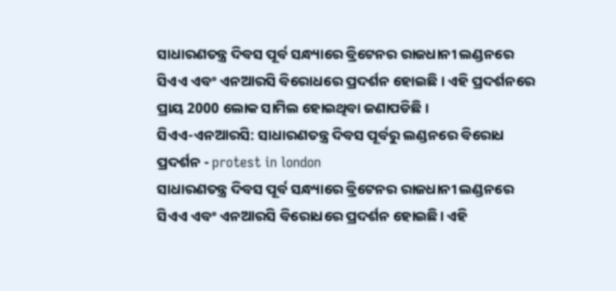ସାଧାରଣତନ୍ତ୍ର ଦିବସ ପୂର୍ବ ସନ୍ଧ୍ୟାରେ ବ୍ରିଟେନର ରାଜଧାନୀ ଲଣ୍ଡନରେ ସିଏଏ ଏବଂ ଏନଆରସି ବିରୋଧରେ ପ୍ରଦର୍ଶନ ହୋଇଛି । ଏହି ପ୍ରଦର୍ଶନରେ ପ୍ରାୟ 2000 ଲୋକ ସାମିଲ ହୋଇଥିବା ଜଣାପଡିଛି ।
ସିଏଏ-ଏନଆରସି: ସାଧାରଣତନ୍ତ୍ର ଦିବସ ପୂର୍ବରୁ ଲଣ୍ଡନରେ ବିରୋଧ ପ୍ରଦର୍ଶନ - protest in london
ସାଧାରଣତନ୍ତ୍ର ଦିବସ ପୂର୍ବ ସନ୍ଧ୍ୟାରେ ବ୍ରିଟେନର ରାଜଧାନୀ ଲଣ୍ଡନରେ ସିଏଏ ଏବଂ ଏନଆରସି ବିରୋଧରେ ପ୍ରଦର୍ଶନ ହୋଇଛି। ଏହି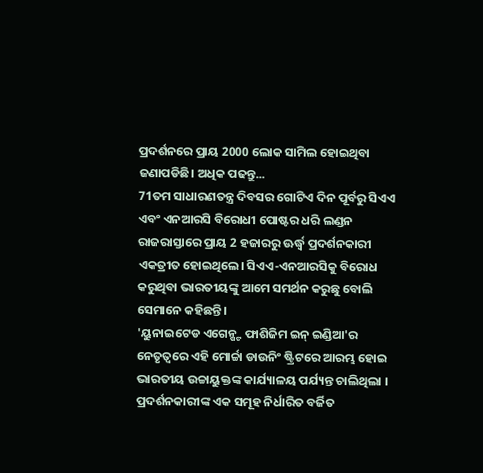ପ୍ରଦର୍ଶନରେ ପ୍ରାୟ 2000 ଲୋକ ସାମିଲ ହୋଇଥିବା ଜଣାପଡିଛି। ଅଧିକ ପଢନ୍ତୁ...
71ତମ ସାଧାରଣତନ୍ତ୍ର ଦିବସର ଗୋଟିଏ ଦିନ ପୂର୍ବରୁ ସିଏଏ ଏବଂ ଏନଆରସି ବିରୋଧୀ ପୋଷ୍ଟର ଧରି ଲଣ୍ଡନ ରାଜରାସ୍ତାରେ ପ୍ରାୟ 2 ହଜାରରୁ ଊର୍ଦ୍ଧ୍ବ ପ୍ରଦର୍ଶନକାରୀ ଏକତ୍ରୀତ ହୋଇଥିଲେ। ସିଏଏ-ଏନଆରସିକୁ ବିରୋଧ କରୁଥିବା ଭାରତୀୟଙ୍କୁ ଆମେ ସମର୍ଥନ କରୁଛୁ ବୋଲି ସେମାନେ କହିଛନ୍ତି।
'ୟୁନାଇଟେଡ ଏଗେନ୍ଷ୍ଟ ଫାଶିଜିମ ଇନ୍ ଇଣ୍ଡିଆ'ର ନେତୃତ୍ବରେ ଏହି ମୋର୍ଚ୍ଚା ଡାଉନିଂ ଷ୍ଟ୍ରିଟରେ ଆରମ୍ଭ ହୋଇ ଭାରତୀୟ ଉଚ୍ଚାୟୁକ୍ତଙ୍କ କାର୍ଯ୍ୟାଳୟ ପର୍ଯ୍ୟନ୍ତ ଚାଲିଥିଲା । ପ୍ରଦର୍ଶନକାରୀଙ୍କ ଏକ ସମୂହ ନିର୍ଧାରିତ ବର୍ଜିତ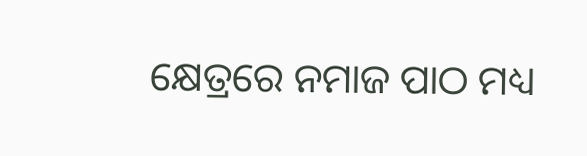କ୍ଷେତ୍ରରେ ନମାଜ ପାଠ ମଧ୍ୟ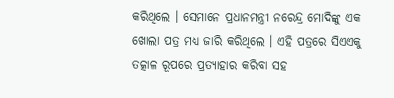କରିଥିଲେ । ସେମାନେ ପ୍ରଧାନମନ୍ତ୍ରୀ ନରେନ୍ଦ୍ର ମୋଦିଙ୍କୁ ଏକ ଖୋଲା ପତ୍ର ମଧ୍ୟ ଜାରି କରିଥିଲେ । ଏହି ପତ୍ରରେ ସିଏଏକୁ ତତ୍କାଳ ରୂପରେ ପ୍ରତ୍ୟାହାର କରିବା ସହ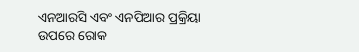ଏନଆରସି ଏବଂ ଏନପିଆର ପ୍ରକ୍ରିୟା ଉପରେ ରୋକ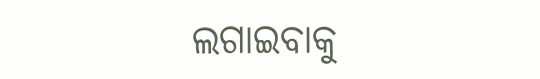ଲଗାଇବାକୁ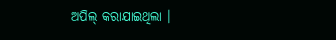ଅପିଲ୍ କରାଯାଇଥିଲା ।